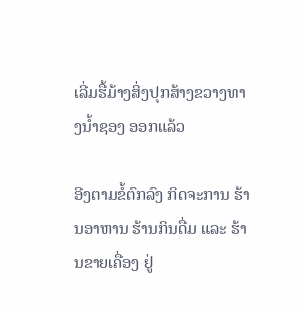ເລີ່ມຮື້ມ້າງສິ່ງປຸກສ້າງຂວາງທາງນ້ຳຊອງ ອອກແລ້ວ

ອີງຕາມຂໍ້ຕົກລົງ ກິດຈະການ ຮ້ານອາຫານ ຮ້ານກິນດື່ມ ແລະ ຮ້ານຂາຍເຄື່ອງ ຢູ່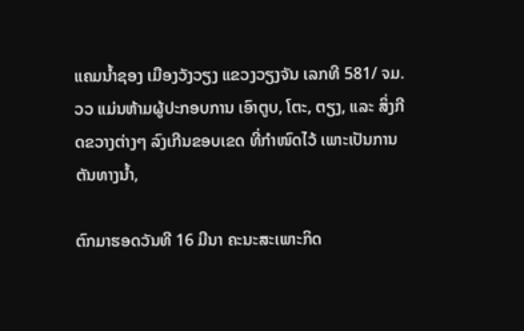ແຄມນໍ້າຊອງ ເມືອງວັງວຽງ ແຂວງວຽງຈັນ ເລກທີ 581/ ຈມ.ວວ ແມ່ນຫ້າມຜູ້ປະກອບການ ເອົາຕູບ, ໂຕະ, ຕຽງ, ແລະ ສິ່ງກີດຂວາງຕ່າງໆ ລົງເກີນຂອບເຂດ ທີ່ກໍາໜົດໄວ້ ເພາະເປັນການຕັນທາງນໍ້າ,

ຕົກມາຮອດວັນທີ 16 ມີນາ ຄະນະສະເພາະກິດ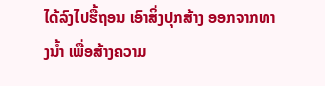ໄດ້ລົງໄປຮື້ຖອນ ເອົາສິ່ງປຸກສ້າງ ອອກຈາກທາງນໍ້າ ເພື່ອສ້າງຄວາມ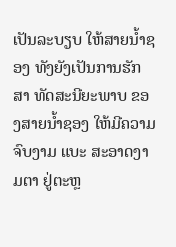ເປັນລະບຽບ ໃຫ້ສາຍນໍ້າຊອງ ທັງຍັງເປັນການຮັກສາ ທັດສະນີຍະພາບ ຂອງສາຍນໍ້າຊອງ ໃຫ້ມີຄວາມຈົບງາມ ແບະ ສະອາດງາມຕາ ຢູ່ຕະຫຼ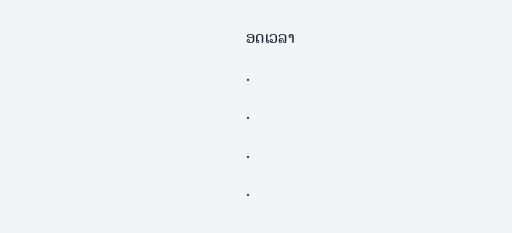ອດເວລາ

.

.

.

.